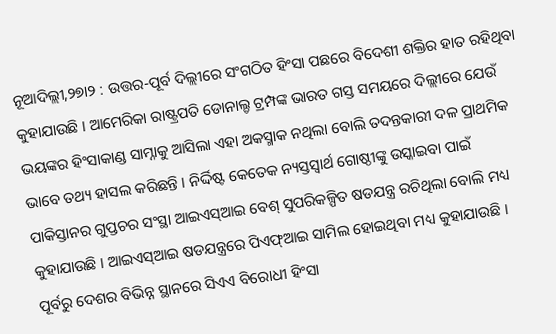ନୂଆଦିଲ୍ଲୀ,୨୭ା୨ : ଉତ୍ତର-ପୂର୍ବ ଦିଲ୍ଲୀରେ ସଂଗଠିତ ହିଂସା ପଛରେ ବିଦେଶୀ ଶକ୍ତିର ହାତ ରହିଥିବା କୁହାଯାଉଛି । ଆମେରିକା ରାଷ୍ଟ୍ରପତି ଡୋନାଲ୍ଡ ଟ୍ରମ୍ପଙ୍କ ଭାରତ ଗସ୍ତ ସମୟରେ ଦିଲ୍ଲୀରେ ଯେଉଁ ଭୟଙ୍କର ହିଂସାକାଣ୍ଡ ସାମ୍ନାକୁ ଆସିଲା ଏହା ଅକସ୍ମାକ ନଥିଲା ବୋଲି ତଦନ୍ତକାରୀ ଦଳ ପ୍ରାଥମିକ ଭାବେ ତଥ୍ୟ ହାସଲ କରିଛନ୍ତି । ନିର୍ଦ୍ଦିଷ୍ଟ କେତେକ ନ୍ୟସ୍ତସ୍ୱାର୍ଥ ଗୋଷ୍ଠୀଙ୍କୁ ଉସ୍କାଇବା ପାଇଁ ପାକିସ୍ତାନର ଗୁପ୍ତଚର ସଂସ୍ଥା ଆଇଏସ୍ଆଇ ବେଶ୍ ସୁପରିକଳ୍ପିତ ଷଡଯନ୍ତ୍ର ରଚିଥିଲା ବୋଲି ମଧ୍ୟ କୁହାଯାଉଛି । ଆଇଏସ୍ଆଇ ଷଡଯନ୍ତ୍ରରେ ପିଏଫ୍ଆଇ ସାମିଲ ହୋଇଥିବା ମଧ୍ୟ କୁହାଯାଉଛି । ପୂର୍ବରୁ ଦେଶର ବିଭିନ୍ନ ସ୍ଥାନରେ ସିଏଏ ବିରୋଧୀ ହିଂସା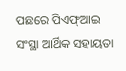ପଛରେ ପିଏଫ୍ଆଇ ସଂସ୍ଥା ଆର୍ଥିକ ସହାୟତା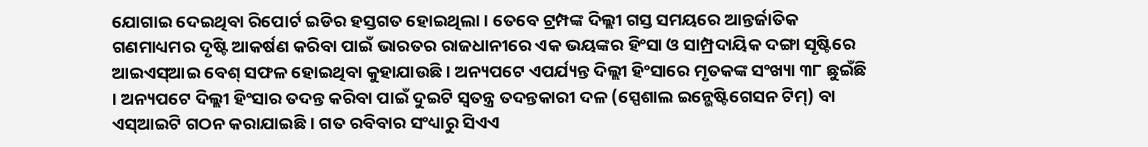ଯୋଗାଇ ଦେଇଥିବା ରିପୋର୍ଟ ଇଡିର ହସ୍ତଗତ ହୋଇଥିଲା । ତେବେ ଟ୍ରମ୍ପଙ୍କ ଦିଲ୍ଲୀ ଗସ୍ତ ସମୟରେ ଆନ୍ତର୍ଜାତିକ ଗଣମାଧ୍ୟମର ଦୃଷ୍ଟି ଆକର୍ଷଣ କରିବା ପାଇଁ ଭାରତର ରାଜଧାନୀରେ ଏକ ଭୟଙ୍କର ହିଂସା ଓ ସାମ୍ପ୍ରଦାୟିକ ଦଙ୍ଗା ସୃଷ୍ଟିରେ ଆଇଏସ୍ଆଇ ବେଶ୍ ସଫଳ ହୋଇଥିବା କୁହାଯାଉଛି । ଅନ୍ୟପଟେ ଏପର୍ଯ୍ୟନ୍ତ ଦିଲ୍ଲୀ ହିଂସାରେ ମୃତକଙ୍କ ସଂଖ୍ୟା ୩୮ ଛୁଇଁଛି । ଅନ୍ୟପଟେ ଦିଲ୍ଲୀ ହିଂସାର ତଦନ୍ତ କରିବା ପାଇଁ ଦୁଇଟି ସ୍ୱତନ୍ତ୍ର ତଦନ୍ତକାରୀ ଦଳ (ସ୍ପେଶାଲ ଇନ୍ଭେଷ୍ଟିଗେସନ ଟିମ୍) ବା ଏସ୍ଆଇଟି ଗଠନ କରାଯାଇଛି । ଗତ ରବିବାର ସଂଧ୍ୟାରୁ ସିଏଏ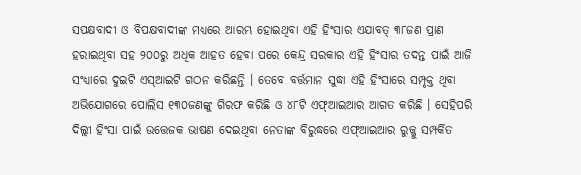ସପକ୍ଷବାଦୀ ଓ ବିପକ୍ଷବାଦୀଙ୍କ ମଧ୍ୟରେ ଆରମ୍ଭ ହୋଇଥିବା ଏହି ହିଂସାର ଏଯାବତ୍ ୩୮ଜଣ ପ୍ରାଣ ହରାଇଥିବା ସହ ୨୦୦ରୁ ଅଧିକ ଆହତ ହେବା ପରେ କେନ୍ଦ୍ର ସରକାର ଏହି ହିଂସାର ତଦନ୍ତ ପାଇଁ ଆଜି ସଂଧ୍ୟାରେ ଦୁଇଟି ଏସ୍ଆଇଟି ଗଠନ କରିଛନ୍ତି । ତେବେ ବର୍ତ୍ତମାନ ସୁଦ୍ଧା ଏହି ହିଂସାରେ ସମ୍ପୃକ୍ତ ଥିବା ଅଭିଯୋଗରେ ପୋଲିସ ୧୩୦ଜଣଙ୍କୁ ଗିରଫ କରିଛି ଓ ୪୮ଟି ଏଫ୍ଆଇଆର ଆଗତ କରିଛି । ସେହିପରି ଦିଲ୍ଲୀ ହିଂସା ପାଇଁ ଉତ୍ତେଜକ ଭାଷଣ ଦେଇଥିବା ନେତାଙ୍କ ବିରୁଦ୍ଧରେ ଏଫ୍ଆଇଆର ରୁଜ୍ଜୁ ସମ୍ପର୍କିତ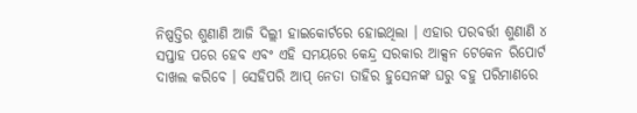ନିଷ୍ପତ୍ତିର ଶୁଣାଣି ଆଜି ଦିଲ୍ଲୀ ହାଇକୋର୍ଟରେ ହୋଇଥିଲା । ଏହାର ପରବର୍ତ୍ତୀ ଶୁଣାଣି ୪ ସପ୍ତାହ ପରେ ହେବ ଏବଂ ଏହି ସମୟରେ କେନ୍ଦ୍ର ସରକାର ଆକ୍ସନ ଟେକେନ ରିପୋର୍ଟ ଦାଖଲ କରିବେ । ସେହିପରି ଆପ୍ ନେତା ତାହିର ହୁସେନଙ୍କ ଘରୁ ବହୁ ପରିମାଣରେ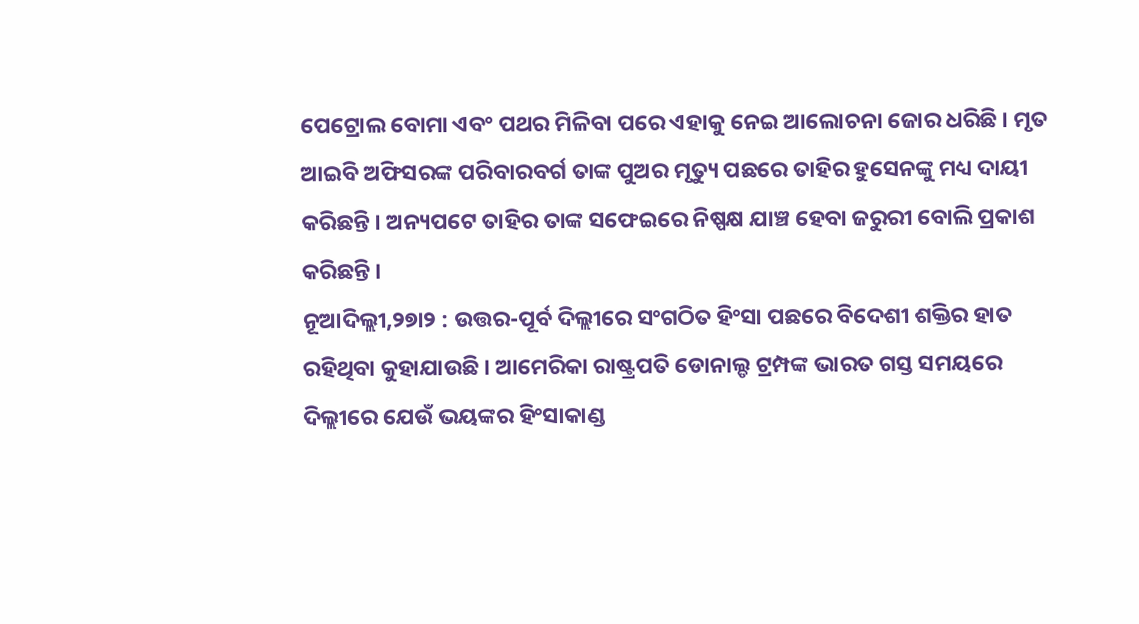ପେଟ୍ରୋଲ ବୋମା ଏବଂ ପଥର ମିଳିବା ପରେ ଏହାକୁ ନେଇ ଆଲୋଚନା ଜୋର ଧରିଛି । ମୃତ ଆଇବି ଅଫିସରଙ୍କ ପରିବାରବର୍ଗ ତାଙ୍କ ପୁଅର ମୃତ୍ୟୁ ପଛରେ ତାହିର ହୁସେନଙ୍କୁ ମଧ୍ୟ ଦାୟୀ କରିଛନ୍ତି । ଅନ୍ୟପଟେ ତାହିର ତାଙ୍କ ସଫେଇରେ ନିଷ୍ପକ୍ଷ ଯାଞ୍ଚ ହେବା ଜରୁରୀ ବୋଲି ପ୍ରକାଶ କରିଛନ୍ତି ।
ନୂଆଦିଲ୍ଲୀ,୨୭ା୨ : ଉତ୍ତର-ପୂର୍ବ ଦିଲ୍ଲୀରେ ସଂଗଠିତ ହିଂସା ପଛରେ ବିଦେଶୀ ଶକ୍ତିର ହାତ ରହିଥିବା କୁହାଯାଉଛି । ଆମେରିକା ରାଷ୍ଟ୍ରପତି ଡୋନାଲ୍ଡ ଟ୍ରମ୍ପଙ୍କ ଭାରତ ଗସ୍ତ ସମୟରେ ଦିଲ୍ଲୀରେ ଯେଉଁ ଭୟଙ୍କର ହିଂସାକାଣ୍ଡ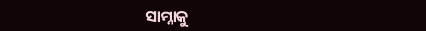ସାମ୍ନାକୁ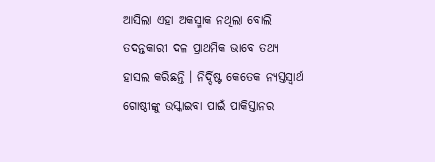ଆସିଲା ଏହା ଅକସ୍ମାକ ନଥିଲା ବୋଲି ତଦନ୍ତକାରୀ ଦଳ ପ୍ରାଥମିକ ଭାବେ ତଥ୍ୟ ହାସଲ କରିଛନ୍ତି । ନିର୍ଦ୍ଦିଷ୍ଟ କେତେକ ନ୍ୟସ୍ତସ୍ୱାର୍ଥ ଗୋଷ୍ଠୀଙ୍କୁ ଉସ୍କାଇବା ପାଇଁ ପାକିସ୍ତାନର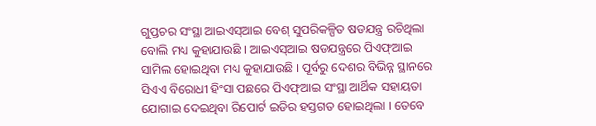ଗୁପ୍ତଚର ସଂସ୍ଥା ଆଇଏସ୍ଆଇ ବେଶ୍ ସୁପରିକଳ୍ପିତ ଷଡଯନ୍ତ୍ର ରଚିଥିଲା ବୋଲି ମଧ୍ୟ କୁହାଯାଉଛି । ଆଇଏସ୍ଆଇ ଷଡଯନ୍ତ୍ରରେ ପିଏଫ୍ଆଇ ସାମିଲ ହୋଇଥିବା ମଧ୍ୟ କୁହାଯାଉଛି । ପୂର୍ବରୁ ଦେଶର ବିଭିନ୍ନ ସ୍ଥାନରେ ସିଏଏ ବିରୋଧୀ ହିଂସା ପଛରେ ପିଏଫ୍ଆଇ ସଂସ୍ଥା ଆର୍ଥିକ ସହାୟତା ଯୋଗାଇ ଦେଇଥିବା ରିପୋର୍ଟ ଇଡିର ହସ୍ତଗତ ହୋଇଥିଲା । ତେବେ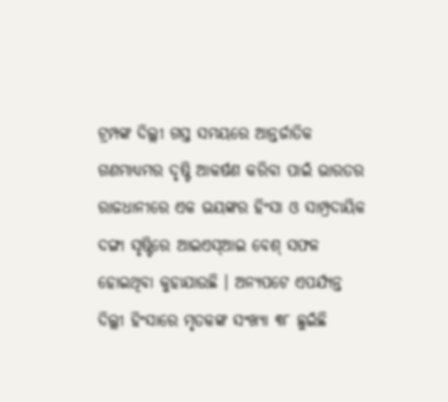ଟ୍ରମ୍ପଙ୍କ ଦିଲ୍ଲୀ ଗସ୍ତ ସମୟରେ ଆନ୍ତର୍ଜାତିକ ଗଣମାଧ୍ୟମର ଦୃଷ୍ଟି ଆକର୍ଷଣ କରିବା ପାଇଁ ଭାରତର ରାଜଧାନୀରେ ଏକ ଭୟଙ୍କର ହିଂସା ଓ ସାମ୍ପ୍ରଦାୟିକ ଦଙ୍ଗା ସୃଷ୍ଟିରେ ଆଇଏସ୍ଆଇ ବେଶ୍ ସଫଳ ହୋଇଥିବା କୁହାଯାଉଛି । ଅନ୍ୟପଟେ ଏପର୍ଯ୍ୟନ୍ତ ଦିଲ୍ଲୀ ହିଂସାରେ ମୃତକଙ୍କ ସଂଖ୍ୟା ୩୮ ଛୁଇଁଛି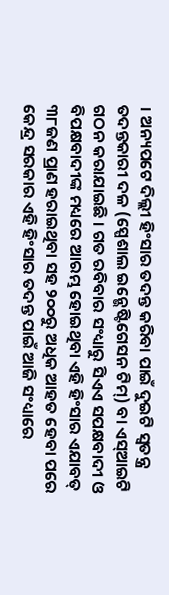। ଅନ୍ୟପଟେ ଦିଲ୍ଲୀ ହିଂସାର ତଦନ୍ତ କରିବା ପାଇଁ ଦୁଇଟି ସ୍ୱତନ୍ତ୍ର ତଦନ୍ତକାରୀ ଦଳ (ସ୍ପେଶାଲ ଇନ୍ଭେଷ୍ଟିଗେସନ ଟିମ୍) ବା ଏସ୍ଆଇଟି ଗଠନ କରାଯାଇଛି । ଗତ ରବିବାର ସଂଧ୍ୟାରୁ ସିଏଏ ସପକ୍ଷବାଦୀ ଓ ବିପକ୍ଷବାଦୀଙ୍କ ମଧ୍ୟରେ ଆରମ୍ଭ ହୋଇଥିବା ଏହି ହିଂସାର ଏଯାବତ୍ ୩୮ଜଣ ପ୍ରାଣ ହରାଇଥିବା ସହ ୨୦୦ରୁ ଅଧିକ ଆହତ ହେବା ପରେ କେନ୍ଦ୍ର ସରକାର ଏହି ହିଂସାର ତଦନ୍ତ ପାଇଁ ଆଜି ସଂଧ୍ୟାରେ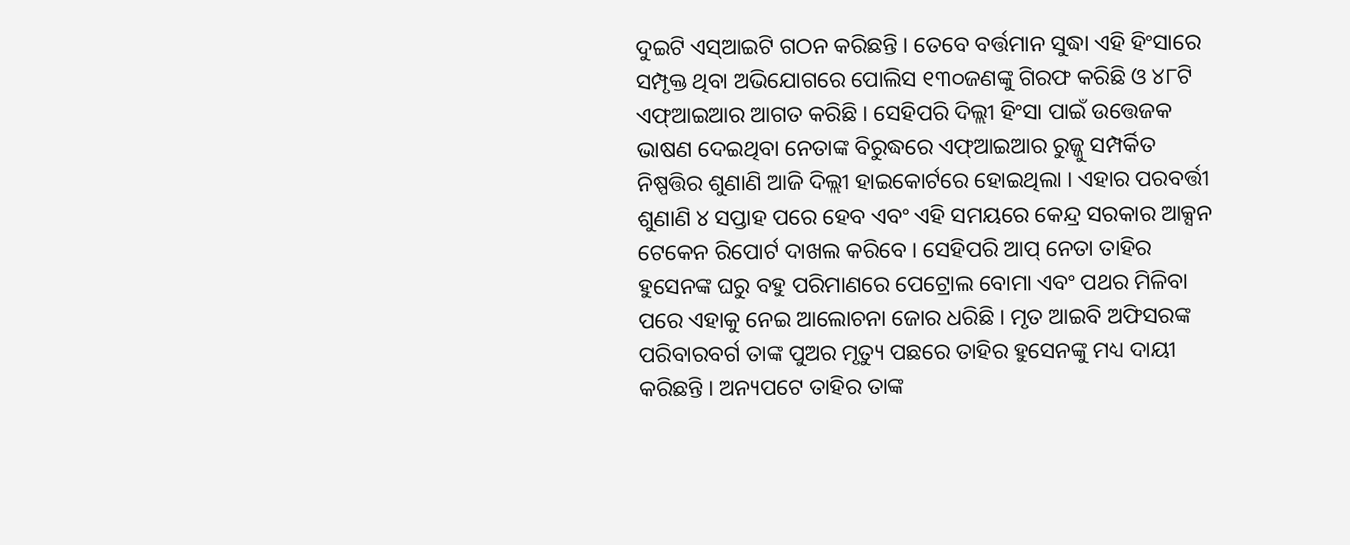ଦୁଇଟି ଏସ୍ଆଇଟି ଗଠନ କରିଛନ୍ତି । ତେବେ ବର୍ତ୍ତମାନ ସୁଦ୍ଧା ଏହି ହିଂସାରେ ସମ୍ପୃକ୍ତ ଥିବା ଅଭିଯୋଗରେ ପୋଲିସ ୧୩୦ଜଣଙ୍କୁ ଗିରଫ କରିଛି ଓ ୪୮ଟି ଏଫ୍ଆଇଆର ଆଗତ କରିଛି । ସେହିପରି ଦିଲ୍ଲୀ ହିଂସା ପାଇଁ ଉତ୍ତେଜକ ଭାଷଣ ଦେଇଥିବା ନେତାଙ୍କ ବିରୁଦ୍ଧରେ ଏଫ୍ଆଇଆର ରୁଜ୍ଜୁ ସମ୍ପର୍କିତ ନିଷ୍ପତ୍ତିର ଶୁଣାଣି ଆଜି ଦିଲ୍ଲୀ ହାଇକୋର୍ଟରେ ହୋଇଥିଲା । ଏହାର ପରବର୍ତ୍ତୀ ଶୁଣାଣି ୪ ସପ୍ତାହ ପରେ ହେବ ଏବଂ ଏହି ସମୟରେ କେନ୍ଦ୍ର ସରକାର ଆକ୍ସନ ଟେକେନ ରିପୋର୍ଟ ଦାଖଲ କରିବେ । ସେହିପରି ଆପ୍ ନେତା ତାହିର ହୁସେନଙ୍କ ଘରୁ ବହୁ ପରିମାଣରେ ପେଟ୍ରୋଲ ବୋମା ଏବଂ ପଥର ମିଳିବା ପରେ ଏହାକୁ ନେଇ ଆଲୋଚନା ଜୋର ଧରିଛି । ମୃତ ଆଇବି ଅଫିସରଙ୍କ ପରିବାରବର୍ଗ ତାଙ୍କ ପୁଅର ମୃତ୍ୟୁ ପଛରେ ତାହିର ହୁସେନଙ୍କୁ ମଧ୍ୟ ଦାୟୀ କରିଛନ୍ତି । ଅନ୍ୟପଟେ ତାହିର ତାଙ୍କ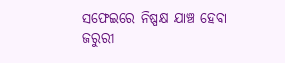ସଫେଇରେ ନିଷ୍ପକ୍ଷ ଯାଞ୍ଚ ହେବା ଜରୁରୀ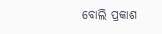ବୋଲି ପ୍ରକାଶ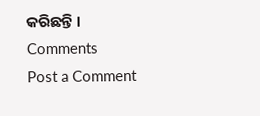କରିଛନ୍ତି ।
Comments
Post a Comment